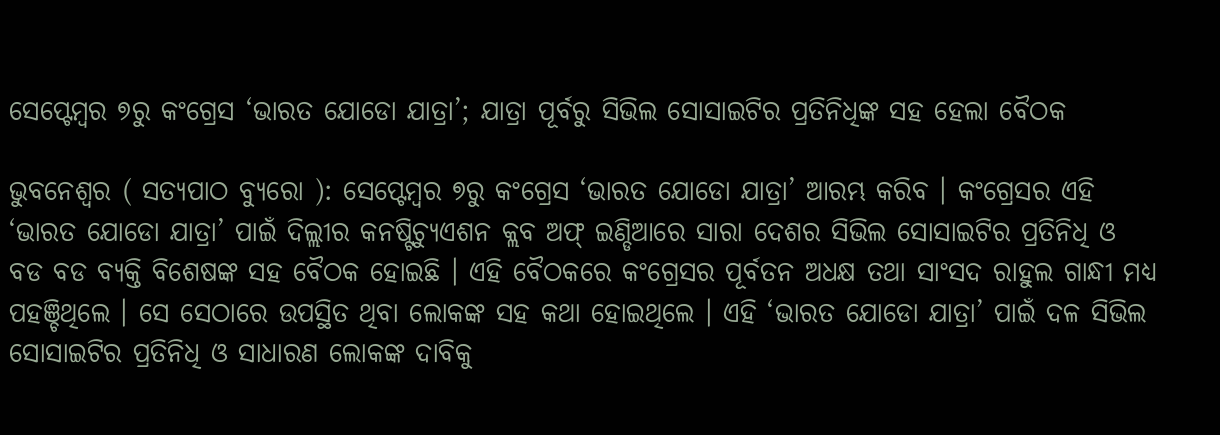ସେପ୍ଟେମ୍ବର ୭ରୁ କଂଗ୍ରେସ ‘ଭାରତ ଯୋଡୋ ଯାତ୍ରା’; ଯାତ୍ରା ପୂର୍ବରୁ ସିଭିଲ ସୋସାଇଟିର ପ୍ରତିନିଧିଙ୍କ ସହ ହେଲା ବୈଠକ

ଭୁବନେଶ୍ୱର ( ସତ୍ୟପାଠ ବ୍ୟୁରୋ ): ସେପ୍ଟେମ୍ବର ୭ରୁ କଂଗ୍ରେସ ‘ଭାରତ ଯୋଡୋ ଯାତ୍ରା’ ଆରମ୍ଭ କରିବ । କଂଗ୍ରେସର ଏହି ‘ଭାରତ ଯୋଡୋ ଯାତ୍ରା’ ପାଇଁ ଦିଲ୍ଲୀର କନଷ୍ଟିଚ୍ୟୁଏଶନ କ୍ଲବ ଅଫ୍ ଇଣ୍ଡିଆରେ ସାରା ଦେଶର ସିଭିଲ ସୋସାଇଟିର ପ୍ରତିନିଧି ଓ ବଡ ବଡ ବ୍ୟକ୍ତି ବିଶେଷଙ୍କ ସହ ବୈଠକ ହୋଇଛି । ଏହି ବୈଠକରେ କଂଗ୍ରେସର ପୂର୍ବତନ ଅଧକ୍ଷ ତଥା ସାଂସଦ ରାହୁଲ ଗାନ୍ଧୀ ମଧ୍ୟ ପହଞ୍ଚିଥିଲେ । ସେ ସେଠାରେ ଉପସ୍ଥିତ ଥିବା ଲୋକଙ୍କ ସହ କଥା ହୋଇଥିଲେ । ଏହି ‘ଭାରତ ଯୋଡୋ ଯାତ୍ରା’ ପାଇଁ ଦଳ ସିଭିଲ ସୋସାଇଟିର ପ୍ରତିନିଧି ଓ ସାଧାରଣ ଲୋକଙ୍କ ଦାବିକୁ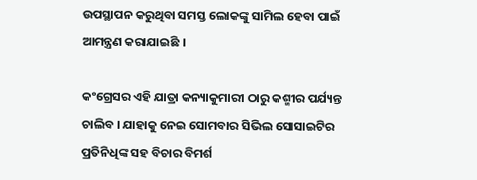ଉପସ୍ଥାପନ କରୁଥିବା ସମସ୍ତ ଲୋକଙ୍କୁ ସାମିଲ ହେବା ପାଇଁ ଆମନ୍ତ୍ରଣ କରାଯାଇଛି ।

କଂଗ୍ରେସର ଏହି ଯାତ୍ରା କନ୍ୟାକୁମାରୀ ଠାରୁ କଶ୍ମୀର ପର୍ଯ୍ୟନ୍ତ ଚାଲିବ । ଯାହାକୁ ନେଇ ସୋମବାର ସିଭିଲ ସୋସାଇଟିର ପ୍ରତିନିଧିଙ୍କ ସହ ବିଚାର ବିମର୍ଶ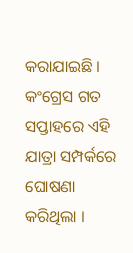କରାଯାଇଛି । କଂଗ୍ରେସ ଗତ ସପ୍ତାହରେ ଏହି ଯାତ୍ରା ସମ୍ପର୍କରେ ଘୋଷଣା କରିଥିଲା ।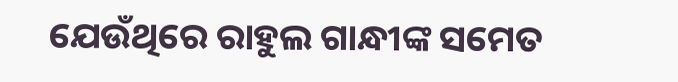ଯେଉଁଥିରେ ରାହୁଲ ଗାନ୍ଧୀଙ୍କ ସମେତ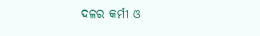ଦଳର କର୍ମୀ ଓ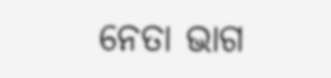ନେତା ଭାଗ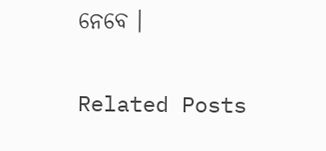ନେବେ ।

Related Posts